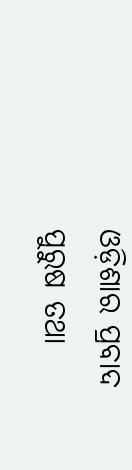ଓଡ଼ିଶାର ପ୍ରବାଦ ପୁରୁଷ ତଥା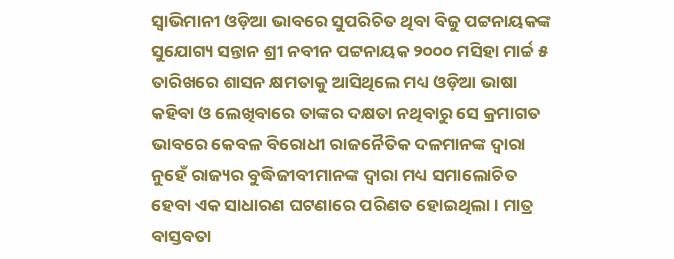ସ୍ୱାଭିମାନୀ ଓଡ଼ିଆ ଭାବରେ ସୁପରିଚିତ ଥିବା ବିଜୁ ପଟ୍ଟନାୟକଙ୍କ ସୁଯୋଗ୍ୟ ସନ୍ତାନ ଶ୍ରୀ ନବୀନ ପଟ୍ଟନାୟକ ୨୦୦୦ ମସିହା ମାର୍ଚ୍ଚ ୫ ତାରିଖରେ ଶାସନ କ୍ଷମତାକୁ ଆସିଥିଲେ ମଧ୍ୟ ଓଡ଼ିଆ ଭାଷା କହିବା ଓ ଲେଖିବାରେ ତାଙ୍କର ଦକ୍ଷତା ନଥିବାରୁ ସେ କ୍ରମାଗତ ଭାବରେ କେବଳ ବିରୋଧୀ ରାଜନୈତିକ ଦଳମାନଙ୍କ ଦ୍ୱାରା ନୁହେଁ ରାଜ୍ୟର ବୁଦ୍ଧିଜୀବୀମାନଙ୍କ ଦ୍ୱାରା ମଧ୍ୟ ସମାଲୋଚିତ ହେବା ଏକ ସାଧାରଣ ଘଟଣାରେ ପରିଣତ ହୋଇଥିଲା । ମାତ୍ର ବାସ୍ତବତା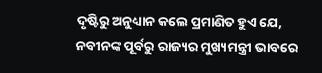ଦୃଷ୍ଟିରୁ ଅନୁଧ୍ୟାନ କଲେ ପ୍ରମାଣିତ ହୁଏ ଯେ, ନବୀନଙ୍କ ପୂର୍ବରୁ ରାଜ୍ୟର ମୁଖ୍ୟମନ୍ତ୍ରୀ ଭାବରେ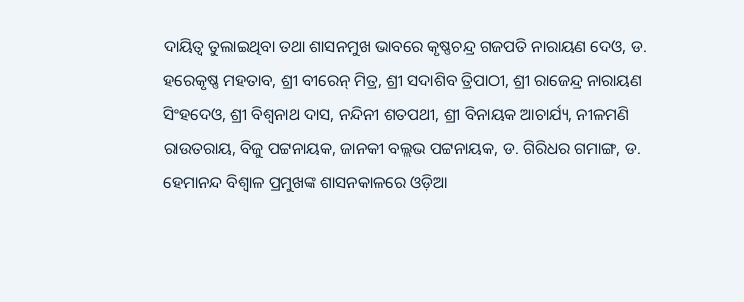ଦାୟିତ୍ୱ ତୁଲାଇଥିବା ତଥା ଶାସନମୁଖ ଭାବରେ କୃଷ୍ଣଚନ୍ଦ୍ର ଗଜପତି ନାରାୟଣ ଦେଓ, ଡ. ହରେକୃଷ୍ଣ ମହତାବ, ଶ୍ରୀ ବୀରେନ୍ ମିତ୍ର, ଶ୍ରୀ ସଦାଶିବ ତ୍ରିପାଠୀ, ଶ୍ରୀ ରାଜେନ୍ଦ୍ର ନାରାୟଣ ସିଂହଦେଓ, ଶ୍ରୀ ବିଶ୍ୱନାଥ ଦାସ, ନନ୍ଦିନୀ ଶତପଥୀ, ଶ୍ରୀ ବିନାୟକ ଆଚାର୍ଯ୍ୟ, ନୀଳମଣି ରାଉତରାୟ, ବିଜୁ ପଟ୍ଟନାୟକ, ଜାନକୀ ବଲ୍ଲଭ ପଟ୍ଟନାୟକ, ଡ. ଗିରିଧର ଗମାଙ୍ଗ, ଡ. ହେମାନନ୍ଦ ବିଶ୍ୱାଳ ପ୍ରମୁଖଙ୍କ ଶାସନକାଳରେ ଓଡ଼ିଆ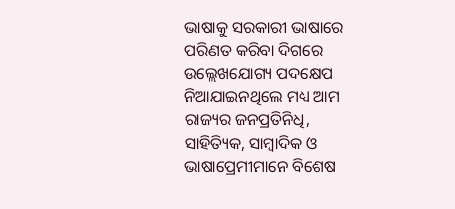ଭାଷାକୁ ସରକାରୀ ଭାଷାରେ ପରିଣତ କରିବା ଦିଗରେ ଉଲ୍ଲେଖଯୋଗ୍ୟ ପଦକ୍ଷେପ ନିଆଯାଇନଥିଲେ ମଧ୍ୟ ଆମ ରାଜ୍ୟର ଜନପ୍ରତିନିଧି, ସାହିତ୍ୟିକ, ସାମ୍ବାଦିକ ଓ ଭାଷାପ୍ରେମୀମାନେ ବିଶେଷ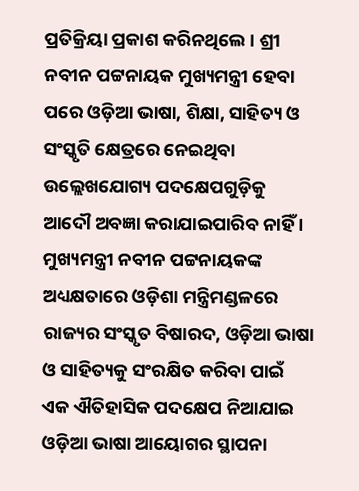ପ୍ରତିକ୍ରିୟା ପ୍ରକାଶ କରିନଥିଲେ । ଶ୍ରୀ ନବୀନ ପଟ୍ଟନାୟକ ମୁଖ୍ୟମନ୍ତ୍ରୀ ହେବା ପରେ ଓଡ଼ିଆ ଭାଷା, ଶିକ୍ଷା, ସାହିତ୍ୟ ଓ ସଂସ୍କୃତି କ୍ଷେତ୍ରରେ ନେଇଥିବା ଉଲ୍ଲେଖଯୋଗ୍ୟ ପଦକ୍ଷେପଗୁଡ଼ିକୁ ଆଦୌ ଅବଜ୍ଞା କରାଯାଇପାରିବ ନାହିଁ ।
ମୁଖ୍ୟମନ୍ତ୍ରୀ ନବୀନ ପଟ୍ଟନାୟକଙ୍କ ଅଧ୍ୟକ୍ଷତାରେ ଓଡ଼ିଶା ମନ୍ତ୍ରିମଣ୍ଡଳରେ ରାଜ୍ୟର ସଂସ୍କୃତ ବିଷାରଦ, ଓଡ଼ିଆ ଭାଷା ଓ ସାହିତ୍ୟକୁ ସଂରକ୍ଷିତ କରିବା ପାଇଁ ଏକ ଐତିହାସିକ ପଦକ୍ଷେପ ନିଆଯାଇ ଓଡ଼ିଆ ଭାଷା ଆୟୋଗର ସ୍ଥାପନା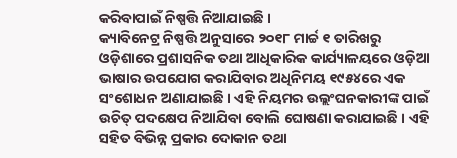କରିବାପାଇଁ ନିଷ୍ପତ୍ତି ନିଆଯାଇଛି ।
କ୍ୟାବିନେଟ୍ର ନିଷ୍ପତ୍ତି ଅନୁସାରେ ୨୦୧୮ ମାର୍ଚ୍ଚ ୧ ତାରିଖରୁ ଓଡ଼ିଶାରେ ପ୍ରଶାସନିକ ତଥା ଆଧିକାରିକ କାର୍ଯ୍ୟାଳୟରେ ଓଡ଼ିଆ ଭାଷାର ଉପଯୋଗ କରାଯିବାର ଅଧିନିମୟ ୧୯୫୪ରେ ଏକ ସଂଶୋଧନ ଅଣାଯାଇଛି । ଏହି ନିୟମର ଉଲ୍ଲଂଘନକାରୀଙ୍କ ପାଇଁ ଉଚିତ୍ ପଦକ୍ଷେପ ନିଆଯିବା ବୋଲି ଘୋଷଣା କରାଯାଇଛି । ଏହି ସହିତ ବିଭିନ୍ନ ପ୍ରକାର ଦୋକାନ ତଥା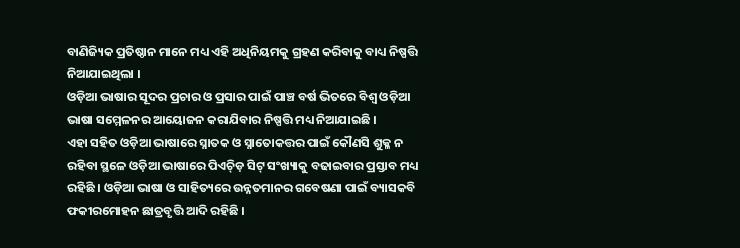ବାଣିଜ୍ୟିକ ପ୍ରତିଷ୍ଠାନ ମାନେ ମଧ୍ୟ ଏହି ଅଧିନିୟମକୁ ଗ୍ରହଣ କରିବାକୁ ବାଧ୍ୟ ନିଷ୍ପତ୍ତି ନିଆଯାଇଥିଲା ।
ଓଡ଼ିଆ ଭାଷାର ସୂଦର ପ୍ରଚାର ଓ ପ୍ରସାର ପାଇଁ ପାଞ୍ଚ ବର୍ଷ ଭିତରେ ବିଶ୍ୱ ଓଡ଼ିଆ ଭାଷା ସମ୍ମେଳନର ଆୟୋଜନ କରାଯିବାର ନିଷ୍ପତ୍ତି ମଧ୍ୟ ନିଆଯାଇଛି ।
ଏହା ସହିତ ଓଡ଼ିଆ ଭାଷାରେ ସ୍ନାତକ ଓ ସ୍ନାତୋକତ୍ତର ପାଇଁ କୌଣସି ଶୁକ୍ଳ ନ ରହିବା ସ୍ଥଳେ ଓଡ଼ିଆ ଭାଷାରେ ପିଏଚ୍ଡ଼ି ସିଟ୍ ସଂଖ୍ୟାକୁ ବଢାଇବାର ପ୍ରସ୍ତାବ ମଧ୍ୟ ରହିଛି । ଓଡ଼ିଆ ଭାଷା ଓ ସାହିତ୍ୟରେ ଉନ୍ନତମାନର ଗବେଷଣା ପାଇଁ ବ୍ୟାସକବି ଫକୀରମୋହନ ଛାତ୍ରବୃତ୍ତି ଆଦି ରହିଛି ।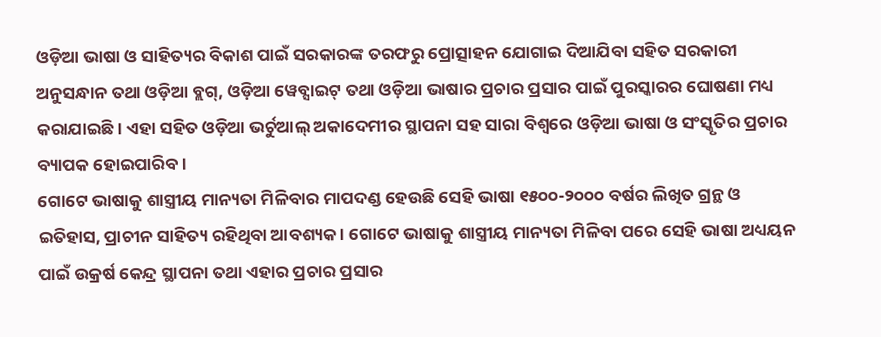ଓଡ଼ିଆ ଭାଷା ଓ ସାହିତ୍ୟର ବିକାଶ ପାଇଁ ସରକାରଙ୍କ ତରଫରୁ ପ୍ରୋତ୍ସାହନ ଯୋଗାଇ ଦିଆଯିବା ସହିତ ସରକାରୀ ଅନୁସନ୍ଧାନ ତଥା ଓଡ଼ିଆ ବ୍ଲଗ୍, ଓଡ଼ିଆ ୱେବ୍ସାଇଟ୍ ତଥା ଓଡ଼ିଆ ଭାଷାର ପ୍ରଚାର ପ୍ରସାର ପାଇଁ ପୁରସ୍କାରର ଘୋଷଣା ମଧ୍ୟ କରାଯାଇଛି । ଏହା ସହିତ ଓଡ଼ିଆ ଭର୍ଚୁଆଲ୍ ଅକାଦେମୀର ସ୍ଥାପନା ସହ ସାରା ବିଶ୍ୱରେ ଓଡ଼ିଆ ଭାଷା ଓ ସଂସ୍କୃତିର ପ୍ରଚାର ବ୍ୟାପକ ହୋଇପାରିବ ।
ଗୋଟେ ଭାଷାକୁ ଶାସ୍ତ୍ରୀୟ ମାନ୍ୟତା ମିଳିବାର ମାପଦଣ୍ଡ ହେଉଛି ସେହି ଭାଷା ୧୫୦୦-୨୦୦୦ ବର୍ଷର ଲିଖିତ ଗ୍ରନ୍ଥ ଓ ଇତିହାସ, ପ୍ରାଚୀନ ସାହିତ୍ୟ ରହିଥିବା ଆବଶ୍ୟକ । ଗୋଟେ ଭାଷାକୁ ଶାସ୍ତ୍ରୀୟ ମାନ୍ୟତା ମିଳିବା ପରେ ସେହି ଭାଷା ଅଧ୍ୟୟନ ପାଇଁ ଉକ୍ରର୍ଷ କେନ୍ଦ୍ର ସ୍ଥାପନା ତଥା ଏହାର ପ୍ରଚାର ପ୍ରସାର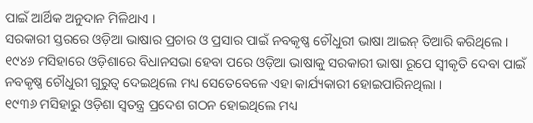ପାଇଁ ଆର୍ଥିକ ଅନୁଦାନ ମିଳିଥାଏ ।
ସରକାରୀ ସ୍ତରରେ ଓଡ଼ିଆ ଭାଷାର ପ୍ରଚାର ଓ ପ୍ରସାର ପାଇଁ ନବକୃଷ୍ଣ ଚୌଧୁରୀ ଭାଷା ଆଇନ୍ ତିଆରି କରିଥିଲେ । ୧୯୪୬ ମସିହାରେ ଓଡ଼ିଶାରେ ବିଧାନସଭା ହେବା ପରେ ଓଡ଼ିଆ ଭାଷାକୁ ସରକାରୀ ଭାଷା ରୂପେ ସ୍ୱୀକୃତି ଦେବା ପାଇଁ ନବକୃଷ୍ଣ ଚୌଧୁରୀ ଗୁରୁତ୍ୱ ଦେଇଥିଲେ ମଧ୍ୟ ସେତେବେଳେ ଏହା କାର୍ଯ୍ୟକାରୀ ହୋଇପାରିନଥିଲା ।
୧୯୩୬ ମସିହାରୁ ଓଡ଼ିଶା ସ୍ୱତନ୍ତ୍ର ପ୍ରଦେଶ ଗଠନ ହୋଇଥିଲେ ମଧ୍ୟ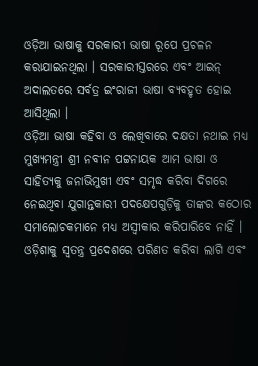ଓଡ଼ିଆ ଭାଷାକୁ ସରକାରୀ ଭାଷା ରୂପେ ପ୍ରଚଳନ କରାଯାଇନଥିଲା । ସରକାରୀସ୍ତରରେ ଏବଂ ଆଇନ୍ ଅଦାଲତରେ ସର୍ବତ୍ର ଇଂରାଜୀ ଭାଷା ବ୍ୟବହୃତ ହୋଇ ଆସିଥିଲା ।
ଓଡ଼ିଆ ଭାଷା କହିବା ଓ ଲେଖିବାରେ ଦକ୍ଷତା ନଥାଇ ମଧ୍ୟ ମୁଖ୍ୟମନ୍ତ୍ରୀ ଶ୍ରୀ ନବୀନ ପଟ୍ଟନାୟକ ଆମ ଭାଷା ଓ ସାହିତ୍ୟକୁ ଜନାଭିମୁଖୀ ଏବଂ ସମୃଦ୍ଧ କରିବା ଦିଗରେ ନେଇଥିବା ଯୁଗାନ୍ତକାରୀ ପଦକ୍ଷେପଗୁଡ଼ିକୁ ତାଙ୍କର କଠୋର ସମାଲୋଚକମାନେ ମଧ୍ୟ ଅସ୍ୱୀକାର କରିପାରିବେ ନାହିଁ ।
ଓଡ଼ିଶାକୁ ସ୍ୱତନ୍ତ୍ର ପ୍ରଦେଶରେ ପରିଣତ କରିବା ଲାଗି ଏବଂ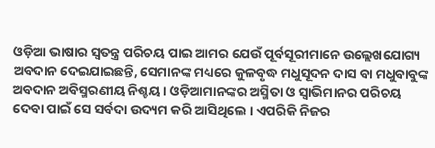ଓଡ଼ିଆ ଭାଷାର ସ୍ୱତନ୍ତ୍ର ପରିଚୟ ପାଇ ଆମର ଯେଉଁ ପୂର୍ବସୂରୀମାନେ ଉଲ୍ଲେଖଯୋଗ୍ୟ ଅବଦାନ ଦେଇଯାଇଛନ୍ତି, ସେମାନଙ୍କ ମଧ୍ୟରେ କୁଳବୃଦ୍ଧ ମଧୁସୂଦନ ଦାସ ବା ମଧୁବାବୁଙ୍କ ଅବଦାନ ଅବିସ୍ମରଣୀୟ ନିଶ୍ଚୟ । ଓଡ଼ିଆମାନଙ୍କର ଅସ୍ମିତା ଓ ସ୍ୱାଭିମାନର ପରିଚୟ ଦେବା ପାଇଁ ସେ ସର୍ବଦା ଉଦ୍ୟମ କରି ଆସିଥିଲେ । ଏପରିକି ନିଜର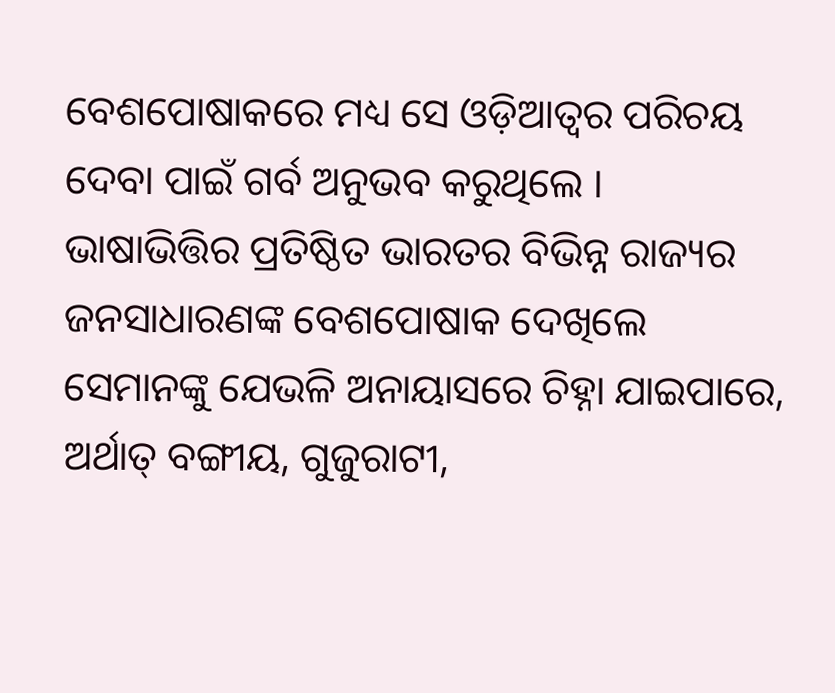ବେଶପୋଷାକରେ ମଧ୍ୟ ସେ ଓଡ଼ିଆତ୍ୱର ପରିଚୟ ଦେବା ପାଇଁ ଗର୍ବ ଅନୁଭବ କରୁଥିଲେ ।
ଭାଷାଭିତ୍ତିର ପ୍ରତିଷ୍ଠିତ ଭାରତର ବିଭିନ୍ନ ରାଜ୍ୟର ଜନସାଧାରଣଙ୍କ ବେଶପୋଷାକ ଦେଖିଲେ ସେମାନଙ୍କୁ ଯେଭଳି ଅନାୟାସରେ ଚିହ୍ନା ଯାଇପାରେ, ଅର୍ଥାତ୍ ବଙ୍ଗୀୟ, ଗୁଜୁରାଟୀ,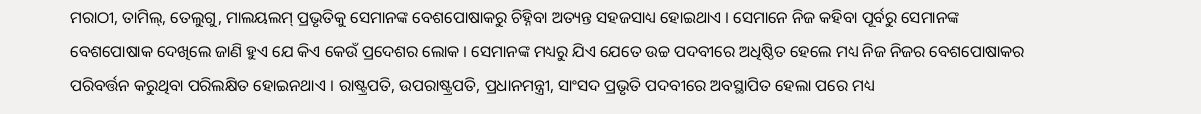ମରାଠୀ, ତାମିଲ୍, ତେଲୁଗୁ, ମାଲୟଲମ୍ ପ୍ରଭୃତିକୁ ସେମାନଙ୍କ ବେଶପୋଷାକରୁ ଚିହ୍ନିବା ଅତ୍ୟନ୍ତ ସହଜସାଧ୍ୟ ହୋଇଥାଏ । ସେମାନେ ନିଜ କହିବା ପୂର୍ବରୁ ସେମାନଙ୍କ ବେଶପୋଷାକ ଦେଖିଲେ ଜାଣି ହୁଏ ଯେ କିଏ କେଉଁ ପ୍ରଦେଶର ଲୋକ । ସେମାନଙ୍କ ମଧ୍ୟରୁ ଯିଏ ଯେତେ ଉଚ୍ଚ ପଦବୀରେ ଅଧିଷ୍ଠିତ ହେଲେ ମଧ୍ୟ ନିଜ ନିଜର ବେଶପୋଷାକର ପରିବର୍ତ୍ତନ କରୁଥିବା ପରିଲକ୍ଷିତ ହୋଇନଥାଏ । ରାଷ୍ଟ୍ରପତି, ଉପରାଷ୍ଟ୍ରପତି, ପ୍ରଧାନମନ୍ତ୍ରୀ, ସାଂସଦ ପ୍ରଭୃତି ପଦବୀରେ ଅବସ୍ଥାପିତ ହେଲା ପରେ ମଧ୍ୟ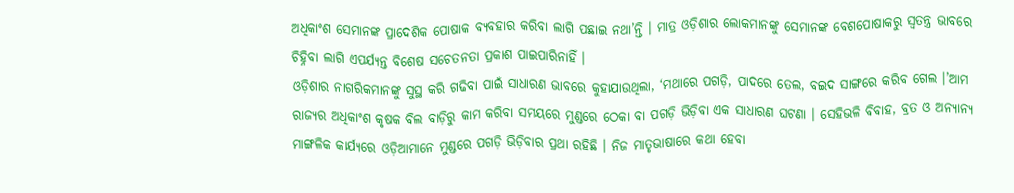ଅଧିକାଂଶ ସେମାନଙ୍କ ପ୍ରାଦେଶିକ ପୋଷାକ ବ୍ୟବହାର କରିବା ଲାଗି ପଛାଇ ନଥା’ନ୍ତି । ମାତ୍ର ଓଡ଼ିଶାର ଲୋକମାନଙ୍କୁ ସେମାନଙ୍କ ବେଶପୋଷାକରୁ ସ୍ୱତନ୍ତ୍ର ଭାବରେ ଚିହ୍ନିବା ଲାଗି ଏପର୍ଯ୍ୟନ୍ତ ବିଶେଷ ସଚେତନତା ପ୍ରକାଶ ପାଇପାରିନାହିଁ ।
ଓଡ଼ିଶାର ନାଗରିକମାନଙ୍କୁ ସୁସ୍ଥ କରି ଗଢିବା ପାଇଁ ସାଧାରଣ ଭାବରେ କୁହାଯାଉଥିଲା, ‘ମଥାରେ ପଗଡ଼ି, ପାଦରେ ତେଲ, ବଇଦ ସାଙ୍ଗରେ କରିବ ଗେଲ ।’ଆମ ରାଜ୍ୟର ଅଧିକାଂଶ କୃଷକ ବିଲ ବାଡ଼ିରୁ କାମ କରିବା ସମୟରେ ମୁଣ୍ଡରେ ଠେକା ବା ପଗଡ଼ି ଭିଡ଼ିବା ଏକ ସାଧାରଣ ଘଟଣା । ସେହିଭଳି ବିବାହ, ବ୍ରତ ଓ ଅନ୍ୟାନ୍ୟ ମାଙ୍ଗଳିକ କାର୍ଯ୍ୟରେ ଓଡ଼ିଆମାନେ ମୁଣ୍ଡରେ ପଗଡ଼ି ଭିଡ଼ିବାର ପ୍ରଥା ରହିଛି । ନିଜ ମାତୃଭାଷାରେ କଥା ହେବା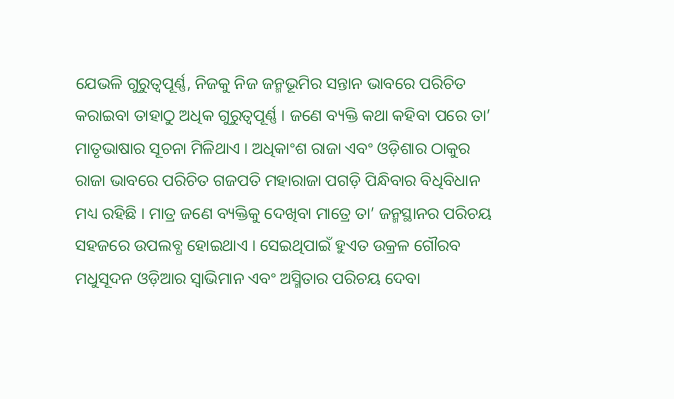ଯେଭଳି ଗୁରୁତ୍ୱପୂର୍ଣ୍ଣ, ନିଜକୁ ନିଜ ଜନ୍ମଭୂମିର ସନ୍ତାନ ଭାବରେ ପରିଚିତ କରାଇବା ତାହାଠୁ ଅଧିକ ଗୁରୁତ୍ୱପୂର୍ଣ୍ଣ । ଜଣେ ବ୍ୟକ୍ତି କଥା କହିବା ପରେ ତା’ ମାତୃଭାଷାର ସୂଚନା ମିଳିଥାଏ । ଅଧିକାଂଶ ରାଜା ଏବଂ ଓଡ଼ିଶାର ଠାକୁର ରାଜା ଭାବରେ ପରିଚିତ ଗଜପତି ମହାରାଜା ପଗଡ଼ି ପିନ୍ଧିବାର ବିଧିବିଧାନ ମଧ୍ୟ ରହିଛି । ମାତ୍ର ଜଣେ ବ୍ୟକ୍ତିକୁ ଦେଖିବା ମାତ୍ରେ ତା’ ଜନ୍ମସ୍ଥାନର ପରିଚୟ ସହଜରେ ଉପଲବ୍ଧ ହୋଇଥାଏ । ସେଇଥିପାଇଁ ହୁଏତ ଉକ୍ରଳ ଗୌରବ ମଧୁସୂଦନ ଓଡ଼ିଆର ସ୍ୱାଭିମାନ ଏବଂ ଅସ୍ମିତାର ପରିଚୟ ଦେବା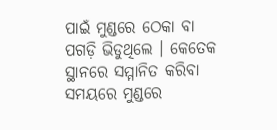ପାଇଁ ମୁଣ୍ଡରେ ଠେକା ବା ପଗଡ଼ି ଭିଡୁଥିଲେ । କେତେକ ସ୍ଥାନରେ ସମ୍ମାନିତ କରିବା ସମୟରେ ମୁଣ୍ଡରେ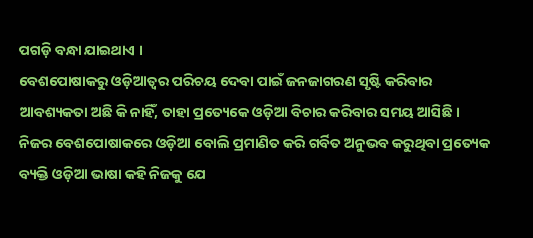ପଗଡ଼ି ବନ୍ଧା ଯାଇଥାଏ ।
ବେଶପୋଷାକରୁ ଓଡ଼ିଆତ୍ୱର ପରିଚୟ ଦେବା ପାଇଁ ଜନଜାଗରଣ ସୃଷ୍ଟି କରିବାର ଆବଶ୍ୟକତା ଅଛି କି ନାହିଁ, ତାହା ପ୍ରତ୍ୟେକେ ଓଡ଼ିଆ ବିଚାର କରିବାର ସମୟ ଆସିଛି । ନିଜର ବେଶପୋଷାକରେ ଓଡ଼ିଆ ବୋଲି ପ୍ରମାଣିତ କରି ଗର୍ବିତ ଅନୁଭବ କରୁଥିବା ପ୍ରତ୍ୟେକ ବ୍ୟକ୍ତି ଓଡ଼ିଆ ଭାଷା କହି ନିଜକୁ ଯେ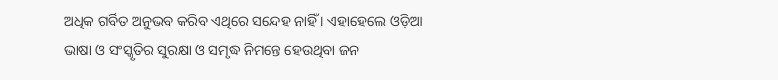ଅଧିକ ଗର୍ବିତ ଅନୁଭବ କରିବ ଏଥିରେ ସନ୍ଦେହ ନାହିଁ । ଏହାହେଲେ ଓଡ଼ିଆ ଭାଷା ଓ ସଂସ୍କୃତିର ସୁରକ୍ଷା ଓ ସମୃଦ୍ଧ ନିମନ୍ତେ ହେଉଥିବା ଜନ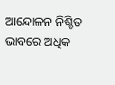ଆନ୍ଦୋଳନ ନିଶ୍ଚିତ ଭାବରେ ଅଧିକ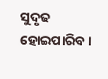ସୁଦୃଢ ହୋଇପାରିବ ।